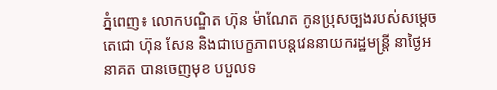ភ្នំពេញ៖ លោកបណ្ឌិត ហ៊ុន ម៉ាណែត កូនប្រុសច្បងរបស់សម្ដេចតេជោ ហ៊ុន សែន និងជាបេក្ខភាពបន្តវេននាយករដ្ឋមន្រ្តី នាថ្ងៃអនាគត បានចេញមុខ បបួលទ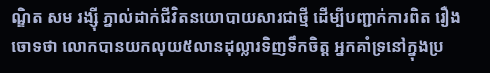ណ្ឌិត សម រង្ស៊ី ភ្នាល់ដាក់ជីវិតនយោបាយសារជាថ្មី ដើម្បីបញ្ជាក់ការពិត រឿងចោទថា លោកបានយកលុយ៥លានដុល្លារទិញទឹកចិត្ត អ្នកគាំទ្រនៅក្នុងប្រ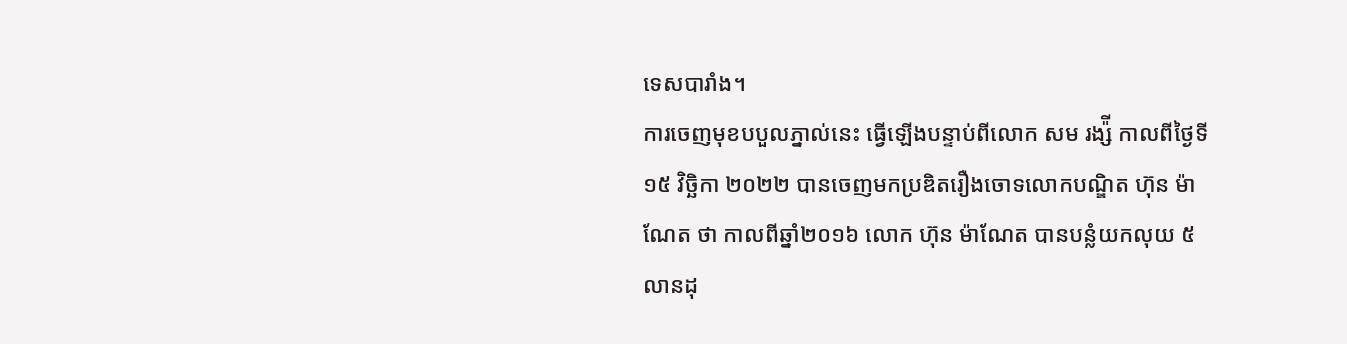ទេសបារាំង។
ការចេញមុខបបួលភ្នាល់នេះ ធ្វើឡើងបន្ទាប់ពីលោក សម រង្ស៉ី កាលពីថ្ងៃទី១៥ វិច្ឆិកា ២០២២ បានចេញមកប្រឌិតរឿងចោទលោកបណ្ឌិត ហ៊ុន ម៉ាណែត ថា កាលពីឆ្នាំ២០១៦ លោក ហ៊ុន ម៉ាណែត បានបន្លំយកលុយ ៥លានដុ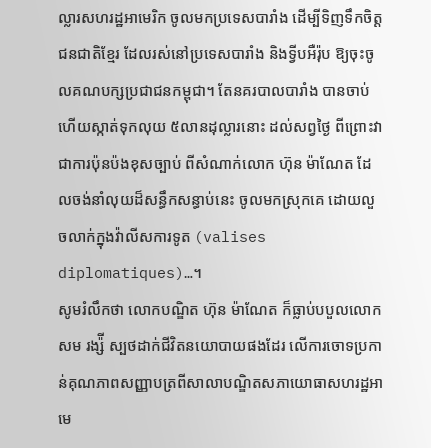ល្លារសហរដ្ឋអាមេរិក ចូលមកប្រទេសបារាំង ដើម្បីទិញទឹកចិត្តជនជាតិខ្មែរ ដែលរស់នៅប្រទេសបារាំង និងទ្វីបអឺរ៉ុប ឱ្យចុះចូលគណបក្សប្រជាជនកម្ពុជា។ តែនគរបាលបារាំង បានចាប់ ហើយស្កាត់ទុកលុយ ៥លានដុល្លារនោះ ដល់សព្វថ្ងៃ ពីព្រោះវាជាការប៉ុនប៉ងខុសច្បាប់ ពីសំណាក់លោក ហ៊ុន ម៉ាណែត ដែលចង់នាំលុយដ៏សន្ធឹកសន្ធាប់នេះ ចូលមកស្រុកគេ ដោយលួចលាក់ក្នុងវ៉ាលីសការទូត (valises diplomatiques)…។
សូមរំលឹកថា លោកបណ្ឌិត ហ៊ុន ម៉ាណែត ក៏ធ្លាប់បបួលលោក សម រង្ស៉ី ស្បថដាក់ជីវិតនយោបាយផងដែរ លើការចោទប្រកាន់គុណភាពសញ្ញាបត្រពីសាលាបណ្ឌិតសភាយោធាសហរដ្ឋអាមេ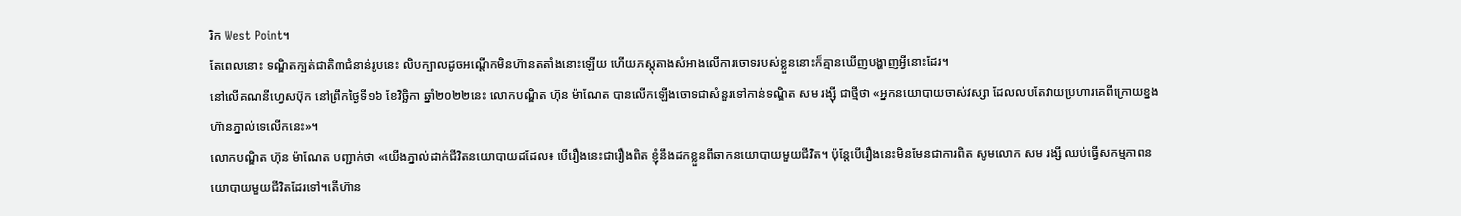រិក West Point។
តែពេលនោះ ទណ្ឌិតក្បត់ជាតិ៣ជំនាន់រូបនេះ លិបក្បាលដូចអណ្តើកមិនហ៊ានតតាំងនោះឡើយ ហើយភស្តុតាងសំអាងលើការចោទរបស់ខ្លួននោះក៏គ្មានឃើញបង្ហាញអ្វីនោះដែរ។
នៅលើគណនីហ្វេសប៊ុក នៅព្រឹកថ្ងៃទី១៦ ខែវិច្ឆិកា ឆ្នាំ២០២២នេះ លោកបណ្ឌិត ហ៊ុន ម៉ាណែត បានលើកឡើងចោទជាសំនួរទៅកាន់ទណ្ឌិត សម រង្ស៊ី ជាថ្មីថា «អ្នកនយោបាយចាស់វស្សា ដែលលបតែវាយប្រហារគេពីក្រោយខ្នង ហ៊ានភ្នាល់ទេលើកនេះ»។
លោកបណ្ឌិត ហ៊ុន ម៉ាណែត បញ្ជាក់ថា «យើងភ្នាល់ដាក់ជីវិតនយោបាយដដែល៖ បើរឿងនេះជារឿងពិត ខ្ញុំនឹងដកខ្លួនពីឆាកនយោបាយមួយជីវិត។ ប៉ុន្តែបើរឿងនេះមិនមែនជាការពិត សូមលោក សម រង្សី ឈប់ធ្វើសកម្មភាពនយោបាយមួយជីវិតដែរទៅ។តើហ៊ាន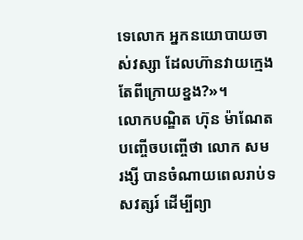ទេលោក អ្នកនយោបាយចាស់វស្សា ដែលហ៊ានវាយក្មេងតែពីក្រោយខ្នង?»។
លោកបណ្ឌិត ហ៊ុន ម៉ាណែត បញ្ចេីចបញ្ចើថា លោក សម រង្សី បានចំណាយពេលរាប់ទសវត្សរ៍ ដើម្បីព្យា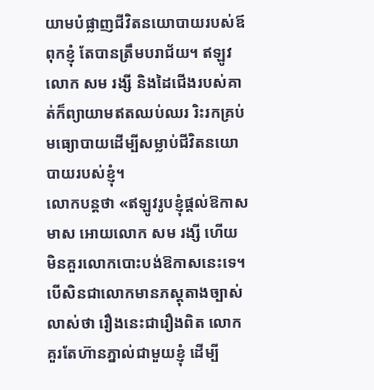យាមបំផ្លាញជីវិតនយោបាយរបស់ឪពុកខ្ញុំ តែបានត្រឹមបរាជ័យ។ ឥឡូវលោក សម រង្សី និងដៃជើងរបស់គាត់ក៏ព្យាយាមឥតឈប់ឈរ រិះរកគ្រប់មធ្យោបាយដើម្បីសម្លាប់ជីវិតនយោបាយរបស់ខ្ញុំ។
លោកបន្តថា «ឥឡូវរូបខ្ញុំផ្តល់ឱកាសមាស អោយលោក សម រង្សី ហើយ មិនគួរលោកបោះបង់ឱកាសនេះទេ។ បើសិនជាលោកមានភស្តុតាងច្បាស់លាស់ថា រឿងនេះជារឿងពិត លោកគួរតែហ៊ានភ្នាល់ជាមួយខ្ញុំ ដើម្បី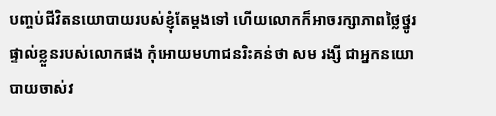បញ្ចប់ជីវិតនយោបាយរបស់ខ្ញុំតែម្តងទៅ ហើយលោកក៏អាចរក្សាភាពថ្លៃថ្នូរផ្ទាល់ខ្លួនរបស់លោកផង កុំអោយមហាជនរិះគន់ថា សម រង្សី ជាអ្នកនយោបាយចាស់វ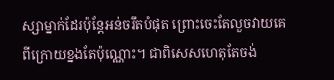ស្សាម្នាក់ដែរប៉ុន្តែអន់ចរឹតបំផុត ព្រោះចេះតែលួចវាយគេពីក្រោយខ្នងតែប៉ុណ្ណោះ។ ជាពិសេសហេតុតែចង់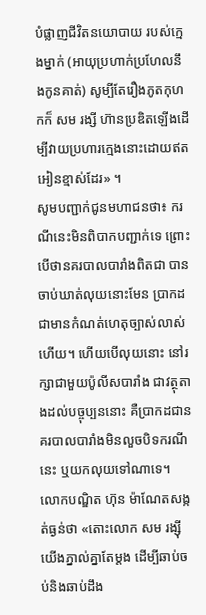បំផ្លាញជីវិតនយោបាយ របស់ក្មេងម្នាក់ (អាយុប្រហាក់ប្រហែលនឹងកូនគាត់) សូម្បីតែរឿងភូតកុហកក៏ សម រង្សី ហ៊ានប្រឌិតឡើងដើម្បីវាយប្រហារក្មេងនោះដោយឥតអៀនខ្មាស់ដែរ» ។
សូមបញ្ជាក់ជូនមហាជនថា៖ ករណីនេះមិនពិបាកបញ្ជាក់ទេ ព្រោះបើថានគរបាលបារាំងពិតជា បានចាប់ឃាត់លុយនោះមែន ប្រាកដជាមានកំណត់ហេតុច្បាស់លាស់ហើយ។ ហើយបើលុយនោះ នៅរក្សាជាមួយប៉ូលីសបារាំង ជាវត្ថុតាងដល់បច្ចុប្បននោះ គឺប្រាកដជានគរបាលបារាំងមិនលួចបិទករណីនេះ ឬយកលុយទៅណាទេ។
លោកបណ្ឌិត ហ៊ុន ម៉ាណែតសង្កត់ធ្ងន់ថា «តោះលោក សម រង្ស៊ី យើងភ្នាល់គ្នាតែម្តង ដើម្បីឆាប់ចប់និងឆាប់ដឹង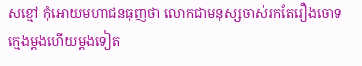សខ្មៅ កុំអោយមហាជនធុញថា លោកជាមនុស្សចាស់រកតែរឿងចោទក្មេងម្តងហើយម្តងទៀត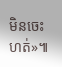មិនចេះហត់»៕